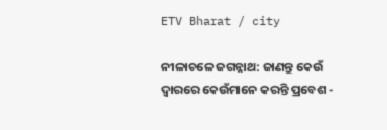ETV Bharat / city

ନୀଳାଚଳେ ଜଗନ୍ନାଥ: ଜାଣନ୍ତୁ କେଉଁ ଦ୍ୱାରରେ କେଉଁମାନେ କରନ୍ତି ପ୍ରବେଶ -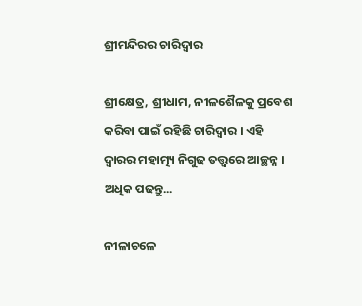ଶ୍ରୀମନ୍ଦିରର ଚାରିଦ୍ବାର

ଶ୍ରୀକ୍ଷେତ୍ର, ଶ୍ରୀଧାମ, ନୀଳଶୈଳକୁ ପ୍ରବେଶ କରିବା ପାଇଁ ରହିଛି ଚାରିଦ୍ବାର । ଏହି ଦ୍ବାରର ମହାତ୍ମ୍ୟ ନିଗୁଢ ତତ୍ତ୍ବରେ ଆଚ୍ଛନ୍ନ । ଅଧିକ ପଢନ୍ତୁ...

ନୀଳାଚଳେ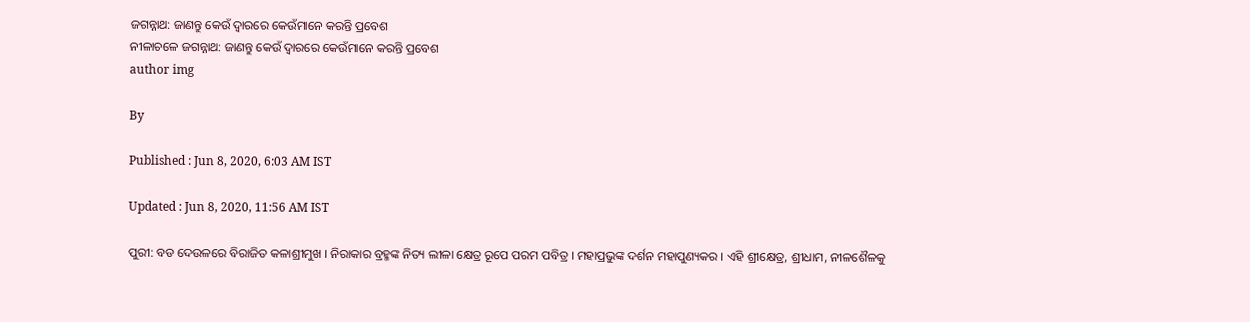ଜଗନ୍ନାଥ: ଜାଣନ୍ତୁ କେଉଁ ଦ୍ୱାରରେ କେଉଁମାନେ କରନ୍ତି ପ୍ରବେଶ
ନୀଳାଚଳେ ଜଗନ୍ନାଥ: ଜାଣନ୍ତୁ କେଉଁ ଦ୍ୱାରରେ କେଉଁମାନେ କରନ୍ତି ପ୍ରବେଶ
author img

By

Published : Jun 8, 2020, 6:03 AM IST

Updated : Jun 8, 2020, 11:56 AM IST

ପୁରୀ: ବଡ ଦେଉଳରେ ବିରାଜିତ କଳାଶ୍ରୀମୁଖ । ନିରାକାର ବ୍ରହ୍ମଙ୍କ ନିତ୍ୟ ଲୀଳା କ୍ଷେତ୍ର ରୂପେ ପରମ ପବିତ୍ର । ମହାପ୍ରଭୁଙ୍କ ଦର୍ଶନ ମହାପୁଣ୍ୟକର । ଏହି ଶ୍ରୀକ୍ଷେତ୍ର, ଶ୍ରୀଧାମ, ନୀଳଶୈଳକୁ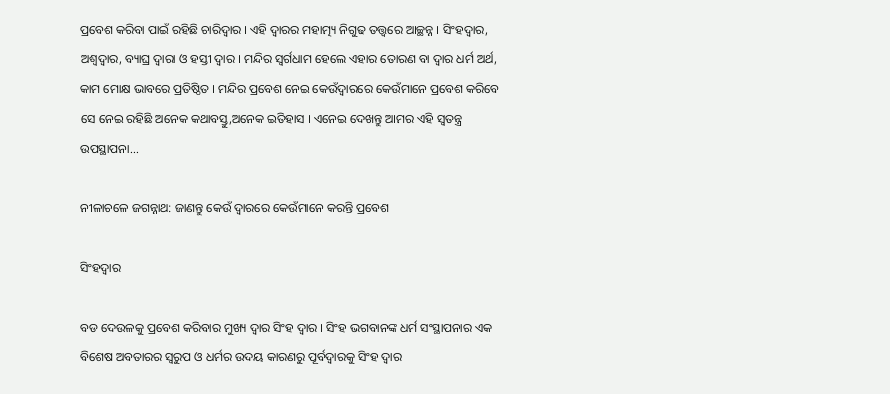ପ୍ରବେଶ କରିବା ପାଇଁ ରହିଛି ଚାରିଦ୍ବାର । ଏହି ଦ୍ବାରର ମହାତ୍ମ୍ୟ ନିଗୁଢ ତତ୍ତ୍ବରେ ଆଚ୍ଛନ୍ନ । ସିଂହଦ୍ବାର, ଅଶ୍ବଦ୍ବାର, ବ୍ୟାଘ୍ର ଦ୍ବାରା ଓ ହସ୍ତୀ ଦ୍ବାର । ମନ୍ଦିର ସ୍ବର୍ଗଧାମ ହେଲେ ଏହାର ତୋରଣ ବା ଦ୍ବାର ଧର୍ମ ଅର୍ଥ, କାମ ମୋକ୍ଷ ଭାବରେ ପ୍ରତିଷ୍ଠିତ । ମନ୍ଦିର ପ୍ରବେଶ ନେଇ କେଉଁଦ୍ବାରରେ କେଉଁମାନେ ପ୍ରବେଶ କରିବେ ସେ ନେଇ ରହିଛି ଅନେକ କଥାବସ୍ତୁ,ଅନେକ ଇତିହାସ । ଏନେଇ ଦେଖନ୍ତୁ ଆମର ଏହି ସ୍ବତନ୍ତ୍ର ଉପସ୍ଥାପନା...

ନୀଳାଚଳେ ଜଗନ୍ନାଥ: ଜାଣନ୍ତୁ କେଉଁ ଦ୍ୱାରରେ କେଉଁମାନେ କରନ୍ତି ପ୍ରବେଶ

ସିଂହଦ୍ବାର

ବଡ ଦେଉଳକୁ ପ୍ରବେଶ କରିବାର ମୁଖ୍ୟ ଦ୍ବାର ସିଂହ ଦ୍ବାର । ସିଂହ ଭଗବାନଙ୍କ ଧର୍ମ ସଂସ୍ଥାପନାର ଏକ ବିଶେଷ ଅବତାରର ସ୍ବରୁପ ଓ ଧର୍ମର ଉଦୟ କାରଣରୁ ପୂର୍ବଦ୍ବାରକୁ ସିଂହ ଦ୍ବାର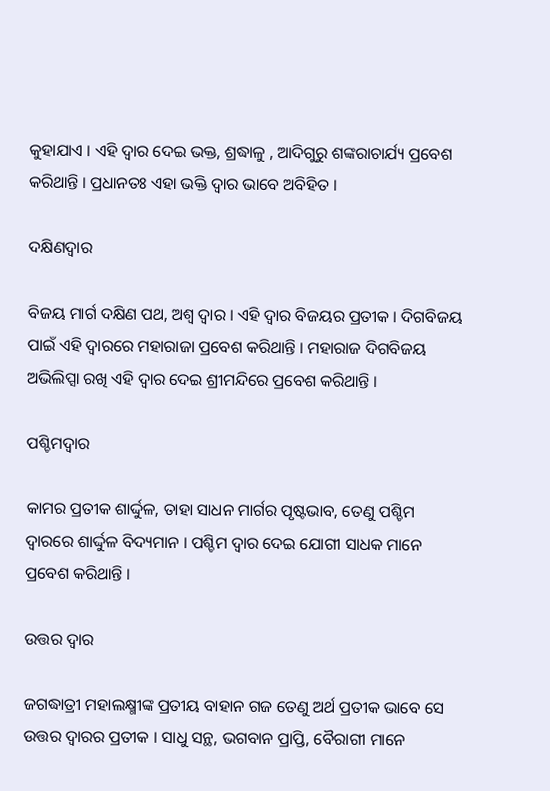କୁହାଯାଏ । ଏହି ଦ୍ବାର ଦେଇ ଭକ୍ତ, ଶ୍ରଦ୍ଧାଳୁ , ଆଦିଗୁରୁ ଶଙ୍କରାଚାର୍ଯ୍ୟ ପ୍ରବେଶ କରିଥାନ୍ତି । ପ୍ରଧାନତଃ ଏହା ଭକ୍ତି ଦ୍ବାର ଭାବେ ଅବିହିତ ।

ଦକ୍ଷିଣଦ୍ବାର

ବିଜୟ ମାର୍ଗ ଦକ୍ଷିଣ ପଥ, ଅଶ୍ବ ଦ୍ବାର । ଏହି ଦ୍ବାର ବିଜୟର ପ୍ରତୀକ । ଦିଗବିଜୟ ପାଇଁ ଏହି ଦ୍ବାରରେ ମହାରାଜା ପ୍ରବେଶ କରିଥାନ୍ତି । ମହାରାଜ ଦିଗବିଜୟ ଅଭିଲିପ୍ସା ରଖି ଏହି ଦ୍ବାର ଦେଇ ଶ୍ରୀମନ୍ଦିରେ ପ୍ରବେଶ କରିଥାନ୍ତି ।

ପଶ୍ଚିମଦ୍ବାର

କାମର ପ୍ରତୀକ ଶାର୍ଦ୍ଦୁଳ, ତାହା ସାଧନ ମାର୍ଗର ପୃଷ୍ଟଭାବ, ତେଣୁ ପଶ୍ଚିମ ଦ୍ବାରରେ ଶାର୍ଦ୍ଦୁଳ ବିଦ୍ୟମାନ । ପଶ୍ଚିମ ଦ୍ବାର ଦେଇ ଯୋଗୀ ସାଧକ ମାନେ ପ୍ରବେଶ କରିଥାନ୍ତି ।

ଉତ୍ତର ଦ୍ବାର

ଜଗଦ୍ଧାତ୍ରୀ ମହାଲକ୍ଷ୍ମୀଙ୍କ ପ୍ରତୀୟ ବାହାନ ଗଜ ତେଣୁ ଅର୍ଥ ପ୍ରତୀକ ଭାବେ ସେ ଉତ୍ତର ଦ୍ବାରର ପ୍ରତୀକ । ସାଧୁ ସନ୍ଥ, ଭଗବାନ ପ୍ରାପ୍ତି, ବୈରାଗୀ ମାନେ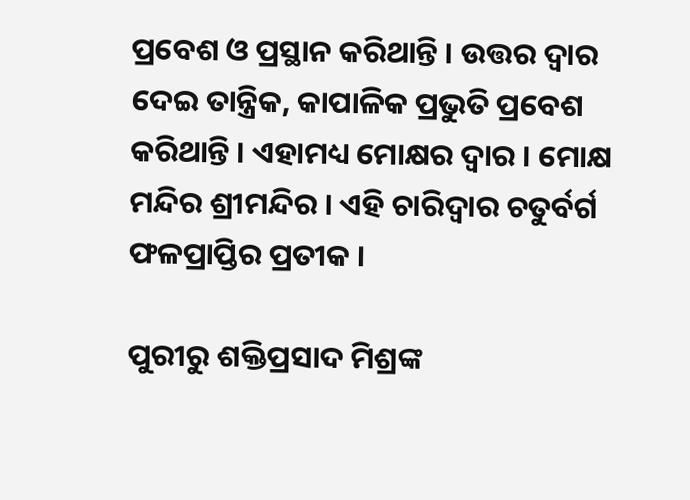ପ୍ରବେଶ ଓ ପ୍ରସ୍ଥାନ କରିଥାନ୍ତି । ଉତ୍ତର ଦ୍ବାର ଦେଇ ତାନ୍ତ୍ରିକ, କାପାଳିକ ପ୍ରଭୁତି ପ୍ରବେଶ କରିଥାନ୍ତି । ଏହାମଧ୍ୟ ମୋକ୍ଷର ଦ୍ବାର । ମୋକ୍ଷ ମନ୍ଦିର ଶ୍ରୀମନ୍ଦିର । ଏହି ଚାରିଦ୍ବାର ଚତୁର୍ବର୍ଗ ଫଳପ୍ରାପ୍ତିର ପ୍ରତୀକ ।

ପୁରୀରୁ ଶକ୍ତିପ୍ରସାଦ ମିଶ୍ରଙ୍କ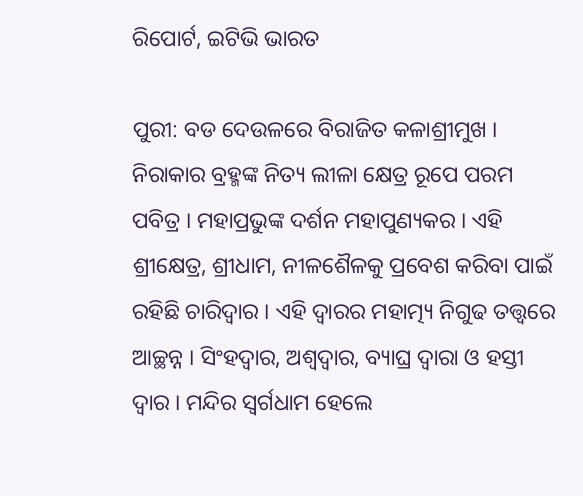ରିପୋର୍ଟ, ଇଟିଭି ଭାରତ

ପୁରୀ: ବଡ ଦେଉଳରେ ବିରାଜିତ କଳାଶ୍ରୀମୁଖ । ନିରାକାର ବ୍ରହ୍ମଙ୍କ ନିତ୍ୟ ଲୀଳା କ୍ଷେତ୍ର ରୂପେ ପରମ ପବିତ୍ର । ମହାପ୍ରଭୁଙ୍କ ଦର୍ଶନ ମହାପୁଣ୍ୟକର । ଏହି ଶ୍ରୀକ୍ଷେତ୍ର, ଶ୍ରୀଧାମ, ନୀଳଶୈଳକୁ ପ୍ରବେଶ କରିବା ପାଇଁ ରହିଛି ଚାରିଦ୍ବାର । ଏହି ଦ୍ବାରର ମହାତ୍ମ୍ୟ ନିଗୁଢ ତତ୍ତ୍ବରେ ଆଚ୍ଛନ୍ନ । ସିଂହଦ୍ବାର, ଅଶ୍ବଦ୍ବାର, ବ୍ୟାଘ୍ର ଦ୍ବାରା ଓ ହସ୍ତୀ ଦ୍ବାର । ମନ୍ଦିର ସ୍ବର୍ଗଧାମ ହେଲେ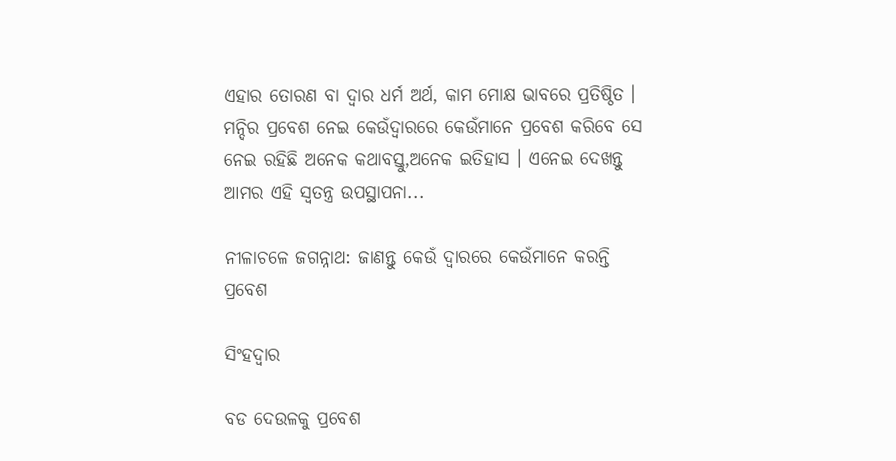ଏହାର ତୋରଣ ବା ଦ୍ବାର ଧର୍ମ ଅର୍ଥ, କାମ ମୋକ୍ଷ ଭାବରେ ପ୍ରତିଷ୍ଠିତ । ମନ୍ଦିର ପ୍ରବେଶ ନେଇ କେଉଁଦ୍ବାରରେ କେଉଁମାନେ ପ୍ରବେଶ କରିବେ ସେ ନେଇ ରହିଛି ଅନେକ କଥାବସ୍ତୁ,ଅନେକ ଇତିହାସ । ଏନେଇ ଦେଖନ୍ତୁ ଆମର ଏହି ସ୍ବତନ୍ତ୍ର ଉପସ୍ଥାପନା...

ନୀଳାଚଳେ ଜଗନ୍ନାଥ: ଜାଣନ୍ତୁ କେଉଁ ଦ୍ୱାରରେ କେଉଁମାନେ କରନ୍ତି ପ୍ରବେଶ

ସିଂହଦ୍ବାର

ବଡ ଦେଉଳକୁ ପ୍ରବେଶ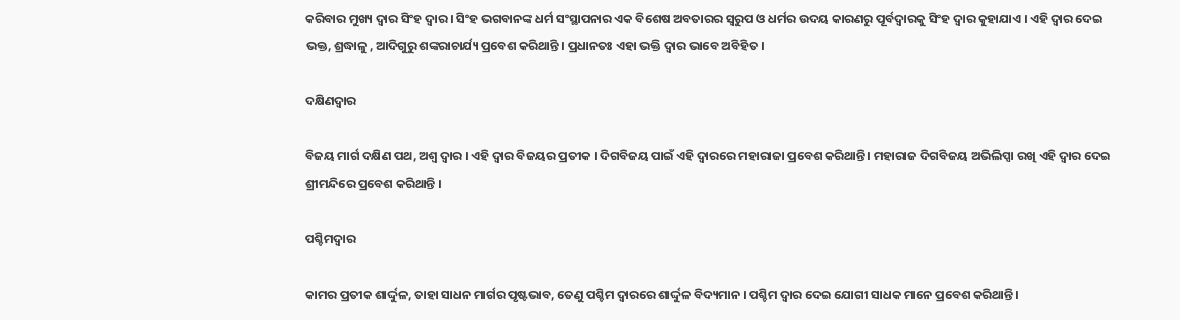କରିବାର ମୁଖ୍ୟ ଦ୍ବାର ସିଂହ ଦ୍ବାର । ସିଂହ ଭଗବାନଙ୍କ ଧର୍ମ ସଂସ୍ଥାପନାର ଏକ ବିଶେଷ ଅବତାରର ସ୍ବରୁପ ଓ ଧର୍ମର ଉଦୟ କାରଣରୁ ପୂର୍ବଦ୍ବାରକୁ ସିଂହ ଦ୍ବାର କୁହାଯାଏ । ଏହି ଦ୍ବାର ଦେଇ ଭକ୍ତ, ଶ୍ରଦ୍ଧାଳୁ , ଆଦିଗୁରୁ ଶଙ୍କରାଚାର୍ଯ୍ୟ ପ୍ରବେଶ କରିଥାନ୍ତି । ପ୍ରଧାନତଃ ଏହା ଭକ୍ତି ଦ୍ବାର ଭାବେ ଅବିହିତ ।

ଦକ୍ଷିଣଦ୍ବାର

ବିଜୟ ମାର୍ଗ ଦକ୍ଷିଣ ପଥ, ଅଶ୍ବ ଦ୍ବାର । ଏହି ଦ୍ବାର ବିଜୟର ପ୍ରତୀକ । ଦିଗବିଜୟ ପାଇଁ ଏହି ଦ୍ବାରରେ ମହାରାଜା ପ୍ରବେଶ କରିଥାନ୍ତି । ମହାରାଜ ଦିଗବିଜୟ ଅଭିଲିପ୍ସା ରଖି ଏହି ଦ୍ବାର ଦେଇ ଶ୍ରୀମନ୍ଦିରେ ପ୍ରବେଶ କରିଥାନ୍ତି ।

ପଶ୍ଚିମଦ୍ବାର

କାମର ପ୍ରତୀକ ଶାର୍ଦ୍ଦୁଳ, ତାହା ସାଧନ ମାର୍ଗର ପୃଷ୍ଟଭାବ, ତେଣୁ ପଶ୍ଚିମ ଦ୍ବାରରେ ଶାର୍ଦ୍ଦୁଳ ବିଦ୍ୟମାନ । ପଶ୍ଚିମ ଦ୍ବାର ଦେଇ ଯୋଗୀ ସାଧକ ମାନେ ପ୍ରବେଶ କରିଥାନ୍ତି ।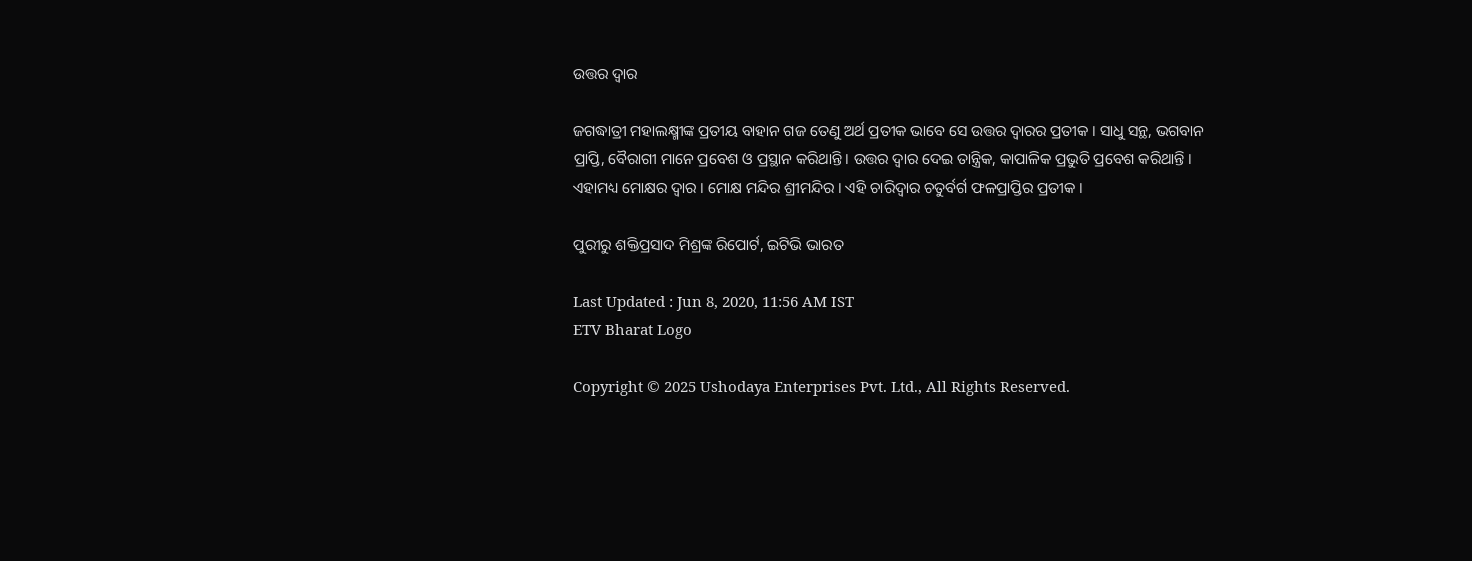ଉତ୍ତର ଦ୍ବାର

ଜଗଦ୍ଧାତ୍ରୀ ମହାଲକ୍ଷ୍ମୀଙ୍କ ପ୍ରତୀୟ ବାହାନ ଗଜ ତେଣୁ ଅର୍ଥ ପ୍ରତୀକ ଭାବେ ସେ ଉତ୍ତର ଦ୍ବାରର ପ୍ରତୀକ । ସାଧୁ ସନ୍ଥ, ଭଗବାନ ପ୍ରାପ୍ତି, ବୈରାଗୀ ମାନେ ପ୍ରବେଶ ଓ ପ୍ରସ୍ଥାନ କରିଥାନ୍ତି । ଉତ୍ତର ଦ୍ବାର ଦେଇ ତାନ୍ତ୍ରିକ, କାପାଳିକ ପ୍ରଭୁତି ପ୍ରବେଶ କରିଥାନ୍ତି । ଏହାମଧ୍ୟ ମୋକ୍ଷର ଦ୍ବାର । ମୋକ୍ଷ ମନ୍ଦିର ଶ୍ରୀମନ୍ଦିର । ଏହି ଚାରିଦ୍ବାର ଚତୁର୍ବର୍ଗ ଫଳପ୍ରାପ୍ତିର ପ୍ରତୀକ ।

ପୁରୀରୁ ଶକ୍ତିପ୍ରସାଦ ମିଶ୍ରଙ୍କ ରିପୋର୍ଟ, ଇଟିଭି ଭାରତ

Last Updated : Jun 8, 2020, 11:56 AM IST
ETV Bharat Logo

Copyright © 2025 Ushodaya Enterprises Pvt. Ltd., All Rights Reserved.